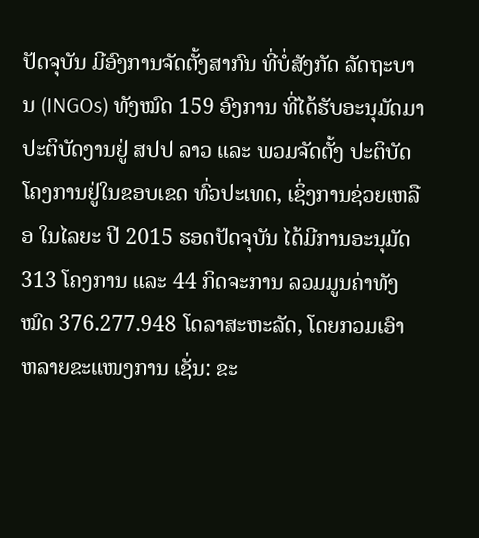ປັດຈຸບັນ ມີອົງການຈັດຕັ້ງສາກົນ ທີ່ບໍ່ສັງກັດ ລັດຖະບານ (INGOs) ທັງໝົດ 159 ອົງການ ທີ່ໄດ້ຮັບອະນຸມັດມາປະຕິບັດງານຢູ່ ສປປ ລາວ ແລະ ພວມຈັດຕັ້ງ ປະຕິບັດໂຄງການຢູ່ໃນຂອບເຂດ ທົ່ວປະເທດ, ເຊິ່ງການຊ່ວຍເຫລືອ ໃນໄລຍະ ປີ 2015 ຮອດປັດຈຸບັນ ໄດ້ມີການອະນຸມັດ 313 ໂຄງການ ແລະ 44 ກິດຈະການ ລວມມູນຄ່າທັງໝົດ 376.277.948 ໂດລາສະຫະລັດ, ໂດຍກວມເອົາ ຫລາຍຂະແໜງການ ເຊັ່ນ: ຂະ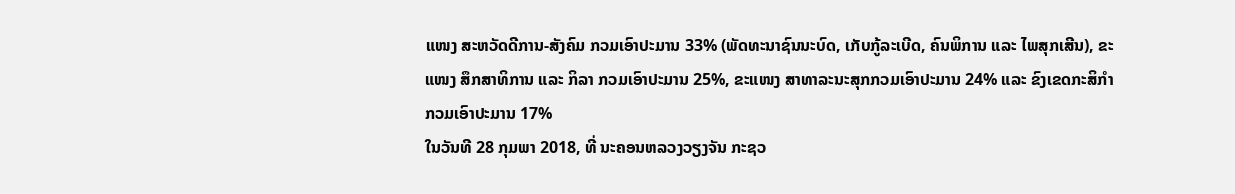ແໜງ ສະຫວັດດີການ-ສັງຄົມ ກວມເອົາປະມານ 33% (ພັດທະນາຊົນນະບົດ, ເກັບກູ້ລະເບີດ, ຄົນພິການ ແລະ ໄພສຸກເສີນ), ຂະແໜງ ສຶກສາທິການ ແລະ ກິລາ ກວມເອົາປະມານ 25%, ຂະແໜງ ສາທາລະນະສຸກກວມເອົາປະມານ 24% ແລະ ຂົງເຂດກະສິກຳ ກວມເອົາປະມານ 17%
ໃນວັນທີ 28 ກຸມພາ 2018, ທີ່ ນະຄອນຫລວງວຽງຈັນ ກະຊວ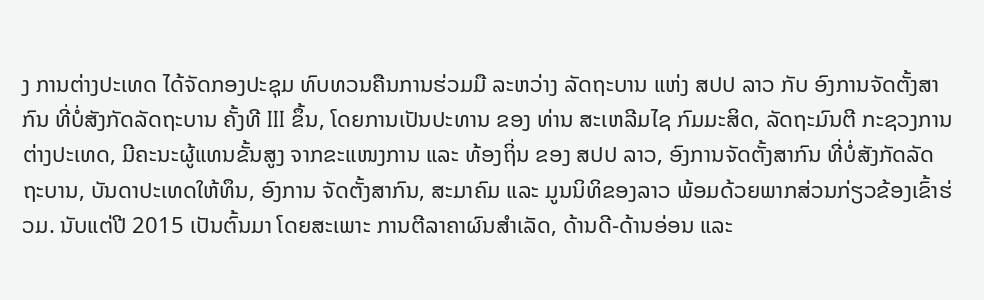ງ ການຕ່າງປະເທດ ໄດ້ຈັດກອງປະຊຸມ ທົບທວນຄືນການຮ່ວມມື ລະຫວ່າງ ລັດຖະບານ ແຫ່ງ ສປປ ລາວ ກັບ ອົງການຈັດຕັ້ງສາກົນ ທີ່ບໍ່ສັງກັດລັດຖະບານ ຄັ້ງທີ III ຂຶ້ນ, ໂດຍການເປັນປະທານ ຂອງ ທ່ານ ສະເຫລີມໄຊ ກົມມະສິດ, ລັດຖະມົນຕີ ກະຊວງການຕ່າງປະເທດ, ມີຄະນະຜູ້ແທນຂັ້ນສູງ ຈາກຂະແໜງການ ແລະ ທ້ອງຖິ່ນ ຂອງ ສປປ ລາວ, ອົງການຈັດຕັ້ງສາກົນ ທີ່ບໍ່ສັງກັດລັດຖະບານ, ບັນດາປະເທດໃຫ້ທຶນ, ອົງການ ຈັດຕັ້ງສາກົນ, ສະມາຄົມ ແລະ ມູນນິທິຂອງລາວ ພ້ອມດ້ວຍພາກສ່ວນກ່ຽວຂ້ອງເຂົ້າຮ່ວມ. ນັບແຕ່ປີ 2015 ເປັນຕົ້ນມາ ໂດຍສະເພາະ ການຕີລາຄາຜົນສຳເລັດ, ດ້ານດີ-ດ້ານອ່ອນ ແລະ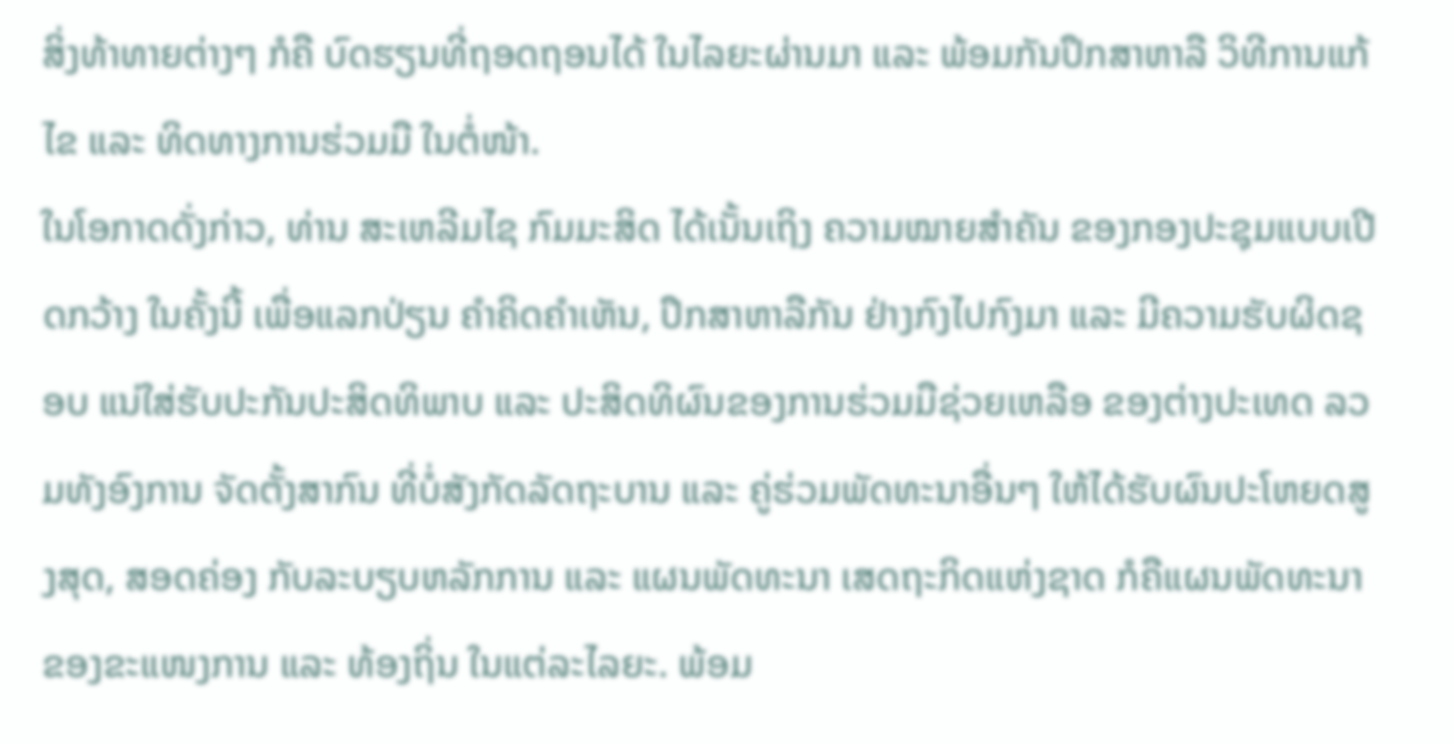ສິ່ງທ້າທາຍຕ່າງໆ ກໍຄື ບົດຮຽນທີ່ຖອດຖອນໄດ້ ໃນໄລຍະຜ່ານມາ ແລະ ພ້ອມກັນປຶກສາຫາລື ວິທີການແກ້ໄຂ ແລະ ທິດທາງການຮ່ວມມື ໃນຕໍ່ໜ້າ.
ໃນໂອກາດດັ່ງກ່າວ, ທ່ານ ສະເຫລີມໄຊ ກົມມະສິດ ໄດ້ເນັ້ນເຖິງ ຄວາມໝາຍສຳຄັນ ຂອງກອງປະຊຸມແບບເປີດກວ້າງ ໃນຄັ້ງນີ້ ເພື່ອແລກປ່ຽນ ຄໍາຄິດຄຳເຫັນ, ປຶກສາຫາລືກັນ ຢ່າງກົງໄປກົງມາ ແລະ ມີຄວາມຮັບຜິດຊອບ ແນ່ໃສ່ຮັບປະກັນປະສິດທິພາບ ແລະ ປະສິດທິຜົນຂອງການຮ່ວມມືຊ່ວຍເຫລືອ ຂອງຕ່າງປະເທດ ລວມທັງອົງການ ຈັດຕັ້ງສາກົນ ທີ່ບໍ່ສັງກັດລັດຖະບານ ແລະ ຄູ່ຮ່ວມພັດທະນາອື່ນໆ ໃຫ້ໄດ້ຮັບຜົນປະໂຫຍດສູງສຸດ, ສອດຄ່ອງ ກັບລະບຽບຫລັກການ ແລະ ແຜນພັດທະນາ ເສດຖະກິດແຫ່ງຊາດ ກໍຄືແຜນພັດທະນາ ຂອງຂະແໜງການ ແລະ ທ້ອງຖິ່ນ ໃນແຕ່ລະໄລຍະ. ພ້ອມ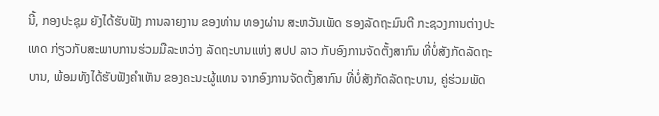ນີ້, ກອງປະຊຸມ ຍັງໄດ້ຮັບຟັງ ການລາຍງານ ຂອງທ່ານ ທອງຜ່ານ ສະຫວັນເພັດ ຮອງລັດຖະມົນຕີ ກະຊວງການຕ່າງປະເທດ ກ່ຽວກັບສະພາບການຮ່ວມມືລະຫວ່າງ ລັດຖະບານແຫ່ງ ສປປ ລາວ ກັບອົງການຈັດຕັ້ງສາກົນ ທີ່ບໍ່ສັງກັດລັດຖະບານ, ພ້ອມທັງໄດ້ຮັບຟັງຄຳເຫັນ ຂອງຄະນະຜູ້ແທນ ຈາກອົງການຈັດຕັ້ງສາກົນ ທີ່ບໍ່ສັງກັດລັດຖະບານ, ຄູ່ຮ່ວມພັດ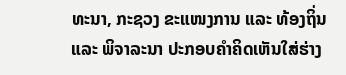ທະນາ, ກະຊວງ ຂະແໜງການ ແລະ ທ້ອງຖິ່ນ ແລະ ພິຈາລະນາ ປະກອບຄຳຄິດເຫັນໃສ່ຮ່າງ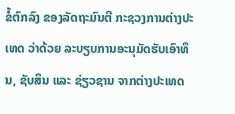ຂໍ້ຕົກລົງ ຂອງລັດຖະມົນຕີ ກະຊວງການຕ່າງປະເທດ ວ່າດ້ວຍ ລະບຽບການອະນຸມັດຮັບເອົາທຶນ, ຊັບສິນ ແລະ ຊ່ຽວຊານ ຈາກຕ່າງປະເທດ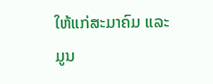ໃຫ້ແກ່ສະມາຄົມ ແລະ ມູນ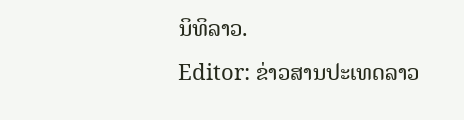ນິທິລາວ.
Editor: ຂ່າວສານປະເທດລາວ